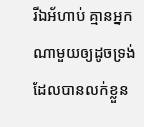រីឯអ័ហាប់ គ្មានអ្នកណាមួយឲ្យដូចទ្រង់ ដែលបានលក់ខ្លួន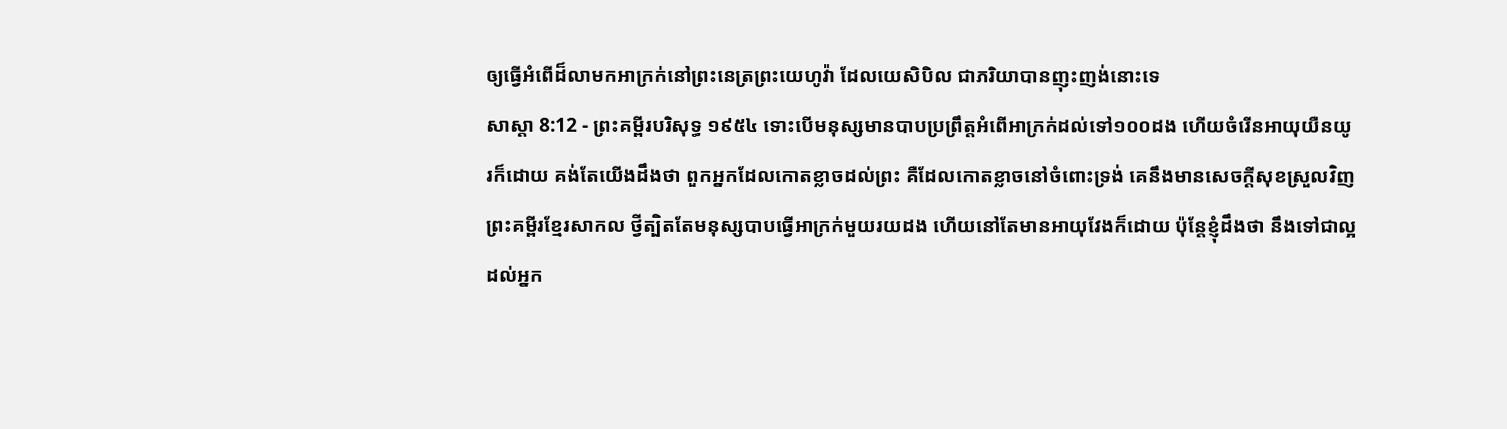ឲ្យធ្វើអំពើដ៏លាមកអាក្រក់នៅព្រះនេត្រព្រះយេហូវ៉ា ដែលយេសិបិល ជាភរិយាបានញុះញង់នោះទេ
សាស្តា 8:12 - ព្រះគម្ពីរបរិសុទ្ធ ១៩៥៤ ទោះបើមនុស្សមានបាបប្រព្រឹត្តអំពើអាក្រក់ដល់ទៅ១០០ដង ហើយចំរើនអាយុយឺនយូរក៏ដោយ គង់តែយើងដឹងថា ពួកអ្នកដែលកោតខ្លាចដល់ព្រះ គឺដែលកោតខ្លាចនៅចំពោះទ្រង់ គេនឹងមានសេចក្ដីសុខស្រួលវិញ ព្រះគម្ពីរខ្មែរសាកល ថ្វីត្បិតតែមនុស្សបាបធ្វើអាក្រក់មួយរយដង ហើយនៅតែមានអាយុវែងក៏ដោយ ប៉ុន្តែខ្ញុំដឹងថា នឹងទៅជាល្អដល់អ្នក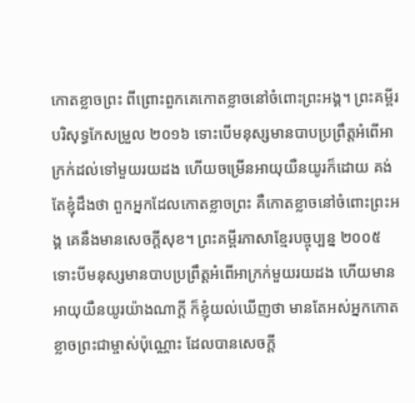កោតខ្លាចព្រះ ពីព្រោះពួកគេកោតខ្លាចនៅចំពោះព្រះអង្គ។ ព្រះគម្ពីរបរិសុទ្ធកែសម្រួល ២០១៦ ទោះបើមនុស្សមានបាបប្រព្រឹត្តអំពើអាក្រក់ដល់ទៅមួយរយដង ហើយចម្រើនអាយុយឺនយូរក៏ដោយ គង់តែខ្ញុំដឹងថា ពួកអ្នកដែលកោតខ្លាចព្រះ គឺកោតខ្លាចនៅចំពោះព្រះអង្គ គេនឹងមានសេចក្ដីសុខ។ ព្រះគម្ពីរភាសាខ្មែរបច្ចុប្បន្ន ២០០៥ ទោះបីមនុស្សមានបាបប្រព្រឹត្តអំពើអាក្រក់មួយរយដង ហើយមានអាយុយឺនយូរយ៉ាងណាក្ដី ក៏ខ្ញុំយល់ឃើញថា មានតែអស់អ្នកកោតខ្លាចព្រះជាម្ចាស់ប៉ុណ្ណោះ ដែលបានសេចក្ដី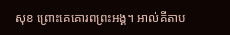សុខ ព្រោះគេគោរពព្រះអង្គ។ អាល់គីតាប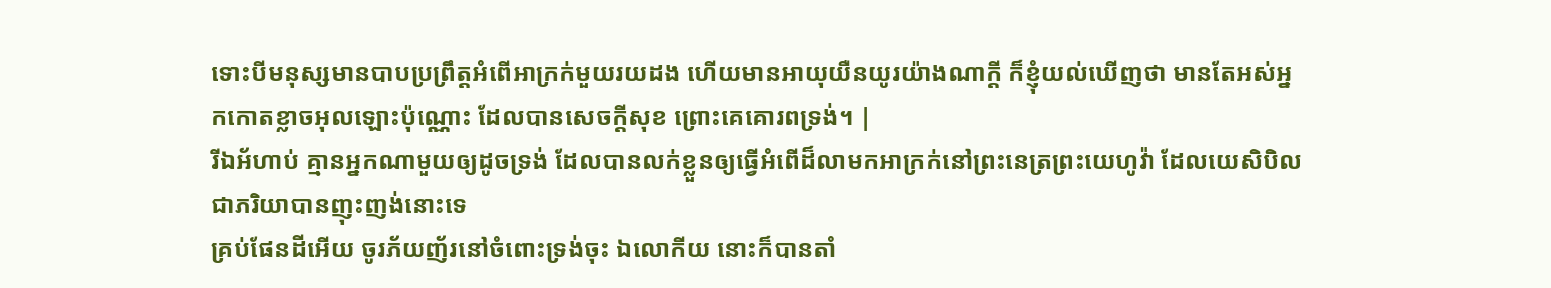ទោះបីមនុស្សមានបាបប្រព្រឹត្តអំពើអាក្រក់មួយរយដង ហើយមានអាយុយឺនយូរយ៉ាងណាក្តី ក៏ខ្ញុំយល់ឃើញថា មានតែអស់អ្នកកោតខ្លាចអុលឡោះប៉ុណ្ណោះ ដែលបានសេចក្ដីសុខ ព្រោះគេគោរពទ្រង់។ |
រីឯអ័ហាប់ គ្មានអ្នកណាមួយឲ្យដូចទ្រង់ ដែលបានលក់ខ្លួនឲ្យធ្វើអំពើដ៏លាមកអាក្រក់នៅព្រះនេត្រព្រះយេហូវ៉ា ដែលយេសិបិល ជាភរិយាបានញុះញង់នោះទេ
គ្រប់ផែនដីអើយ ចូរភ័យញ័រនៅចំពោះទ្រង់ចុះ ឯលោកីយ នោះក៏បានតាំ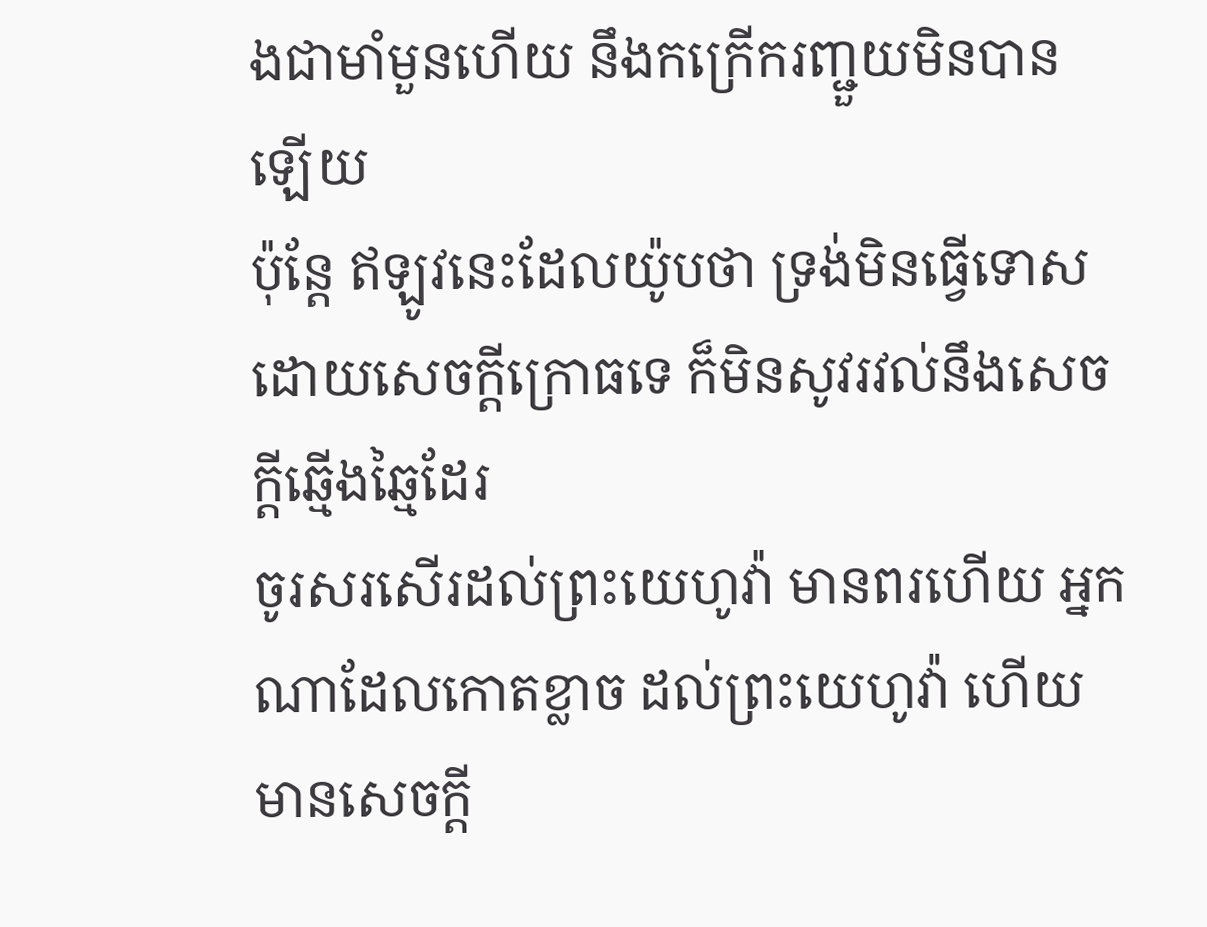ងជាមាំមួនហើយ នឹងកក្រើករញ្ជួយមិនបានឡើយ
ប៉ុន្តែ ឥឡូវនេះដែលយ៉ូបថា ទ្រង់មិនធ្វើទោសដោយសេចក្ដីក្រោធទេ ក៏មិនសូវរវល់នឹងសេចក្ដីឆ្មើងឆ្មៃដែរ
ចូរសរសើរដល់ព្រះយេហូវ៉ា មានពរហើយ អ្នកណាដែលកោតខ្លាច ដល់ព្រះយេហូវ៉ា ហើយមានសេចក្ដី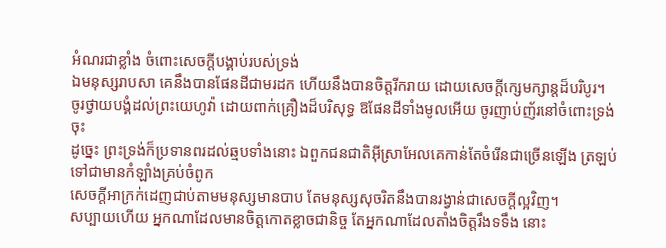អំណរជាខ្លាំង ចំពោះសេចក្ដីបង្គាប់របស់ទ្រង់
ឯមនុស្សរាបសា គេនឹងបានផែនដីជាមរដក ហើយនឹងបានចិត្តរីករាយ ដោយសេចក្ដីក្សេមក្សាន្តដ៏បរិបូរ។
ចូរថ្វាយបង្គំដល់ព្រះយេហូវ៉ា ដោយពាក់គ្រឿងដ៏បរិសុទ្ធ ឱផែនដីទាំងមូលអើយ ចូរញាប់ញ័រនៅចំពោះទ្រង់ចុះ
ដូច្នេះ ព្រះទ្រង់ក៏ប្រទានពរដល់ឆ្មបទាំងនោះ ឯពួកជនជាតិអ៊ីស្រាអែលគេកាន់តែចំរើនជាច្រើនឡើង ត្រឡប់ទៅជាមានកំឡាំងគ្រប់ចំពូក
សេចក្ដីអាក្រក់ដេញជាប់តាមមនុស្សមានបាប តែមនុស្សសុចរិតនឹងបានរង្វាន់ជាសេចក្ដីល្អវិញ។
សប្បាយហើយ អ្នកណាដែលមានចិត្តកោតខ្លាចជានិច្ច តែអ្នកណាដែលតាំងចិត្តរឹងទទឹង នោះ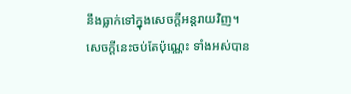នឹងធ្លាក់ទៅក្នុងសេចក្ដីអន្តរាយវិញ។
សេចក្ដីនេះចប់តែប៉ុណ្ណេះ ទាំងអស់បាន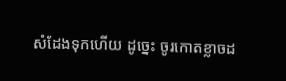សំដែងទុកហើយ ដូច្នេះ ចូរកោតខ្លាចដ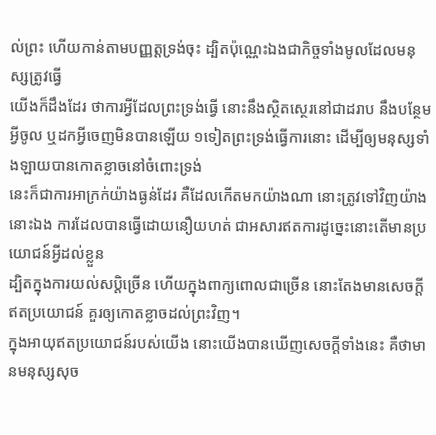ល់ព្រះ ហើយកាន់តាមបញ្ញត្តទ្រង់ចុះ ដ្បិតប៉ុណ្ណេះឯងជាកិច្ចទាំងមូលដែលមនុស្សត្រូវធ្វើ
យើងក៏ដឹងដែរ ថាការអ្វីដែលព្រះទ្រង់ធ្វើ នោះនឹងស្ថិតស្ថេរនៅជាដរាប នឹងបន្ថែមអ្វីចូល ឬដកអ្វីចេញមិនបានឡើយ ១ទៀតព្រះទ្រង់ធ្វើការនោះ ដើម្បីឲ្យមនុស្សទាំងឡាយបានកោតខ្លាចនៅចំពោះទ្រង់
នេះក៏ជាការអាក្រក់យ៉ាងធ្ងន់ដែរ គឺដែលកើតមកយ៉ាងណា នោះត្រូវទៅវិញយ៉ាងនោះឯង ការដែលបានធ្វើដោយនឿយហត់ ជាអសារឥតការដូច្នេះនោះតើមានប្រយោជន៍អ្វីដល់ខ្លួន
ដ្បិតក្នុងការយល់សប្តិច្រើន ហើយក្នុងពាក្យពោលជាច្រើន នោះតែងមានសេចក្ដីឥតប្រយោជន៍ គួរឲ្យកោតខ្លាចដល់ព្រះវិញ។
ក្នុងអាយុឥតប្រយោជន៍របស់យើង នោះយើងបានឃើញសេចក្ដីទាំងនេះ គឺថាមានមនុស្សសុច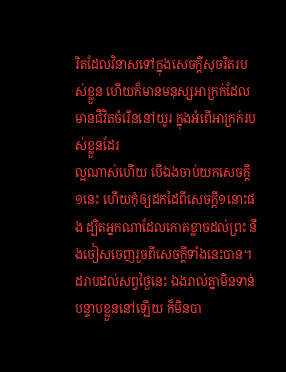រិតដែលវិនាសទៅក្នុងសេចក្ដីសុចរិតរបស់ខ្លួន ហើយក៏មានមនុស្សអាក្រក់ដែលមានជីវិតចំរើននៅយូរ ក្នុងអំពើអាក្រក់របស់ខ្លួនដែរ
ល្អណាស់ហើយ បើឯងចាប់យកសេចក្ដី១នេះ ហើយកុំឲ្យដកដៃពីសេចក្ដី១នោះផង ដ្បិតអ្នកណាដែលកោតខ្លាចដល់ព្រះ នឹងចៀសចេញរួចពីសេចក្ដីទាំងនេះបាន។
ដរាបដល់សព្វថ្ងៃនេះ ឯងរាល់គ្នាមិនទាន់បន្ទាបខ្លួននៅឡើយ ក៏មិនបា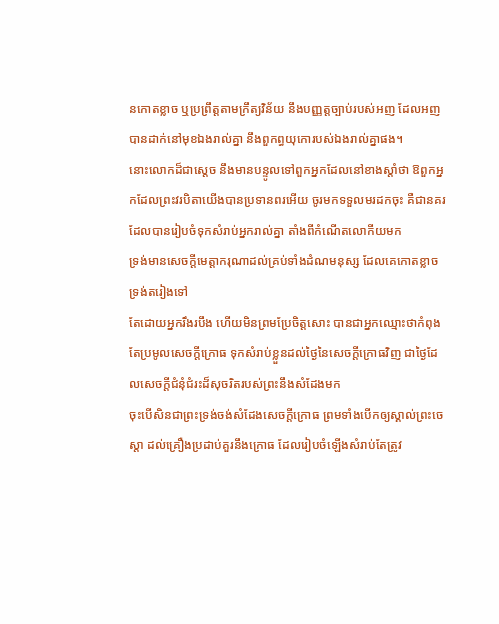នកោតខ្លាច ឬប្រព្រឹត្តតាមក្រឹត្យវិន័យ នឹងបញ្ញត្តច្បាប់របស់អញ ដែលអញបានដាក់នៅមុខឯងរាល់គ្នា នឹងពួកព្ធយុកោរបស់ឯងរាល់គ្នាផង។
នោះលោកដ៏ជាស្តេច នឹងមានបន្ទូលទៅពួកអ្នកដែលនៅខាងស្តាំថា ឱពួកអ្នកដែលព្រះវរបិតាយើងបានប្រទានពរអើយ ចូរមកទទួលមរដកចុះ គឺជានគរដែលបានរៀបចំទុកសំរាប់អ្នករាល់គ្នា តាំងពីកំណើតលោកីយមក
ទ្រង់មានសេចក្ដីមេត្តាករុណាដល់គ្រប់ទាំងដំណមនុស្ស ដែលគេកោតខ្លាចទ្រង់តរៀងទៅ
តែដោយអ្នករឹងរបឹង ហើយមិនព្រមប្រែចិត្តសោះ បានជាអ្នកឈ្មោះថាកំពុងតែប្រមូលសេចក្ដីក្រោធ ទុកសំរាប់ខ្លួនដល់ថ្ងៃនៃសេចក្ដីក្រោធវិញ ជាថ្ងៃដែលសេចក្ដីជំនុំជំរះដ៏សុចរិតរបស់ព្រះនឹងសំដែងមក
ចុះបើសិនជាព្រះទ្រង់ចង់សំដែងសេចក្ដីក្រោធ ព្រមទាំងបើកឲ្យស្គាល់ព្រះចេស្តា ដល់គ្រឿងប្រដាប់គួរនឹងក្រោធ ដែលរៀបចំឡើងសំរាប់តែត្រូវ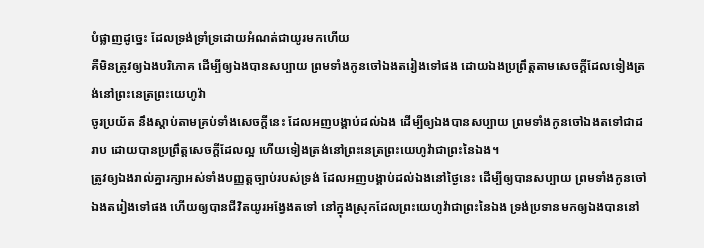បំផ្លាញដូច្នេះ ដែលទ្រង់ទ្រាំទ្រដោយអំណត់ជាយូរមកហើយ
គឺមិនត្រូវឲ្យឯងបរិភោគ ដើម្បីឲ្យឯងបានសប្បាយ ព្រមទាំងកូនចៅឯងតរៀងទៅផង ដោយឯងប្រព្រឹត្តតាមសេចក្ដីដែលទៀងត្រង់នៅព្រះនេត្រព្រះយេហូវ៉ា
ចូរប្រយ័ត នឹងស្តាប់តាមគ្រប់ទាំងសេចក្ដីនេះ ដែលអញបង្គាប់ដល់ឯង ដើម្បីឲ្យឯងបានសប្បាយ ព្រមទាំងកូនចៅឯងតទៅជាដរាប ដោយបានប្រព្រឹត្តសេចក្ដីដែលល្អ ហើយទៀងត្រង់នៅព្រះនេត្រព្រះយេហូវ៉ាជាព្រះនៃឯង។
ត្រូវឲ្យឯងរាល់គ្នារក្សាអស់ទាំងបញ្ញត្តច្បាប់របស់ទ្រង់ ដែលអញបង្គាប់ដល់ឯងនៅថ្ងៃនេះ ដើម្បីឲ្យបានសប្បាយ ព្រមទាំងកូនចៅឯងតរៀងទៅផង ហើយឲ្យបានជីវិតយូរអង្វែងតទៅ នៅក្នុងស្រុកដែលព្រះយេហូវ៉ាជាព្រះនៃឯង ទ្រង់ប្រទានមកឲ្យឯងបាននៅ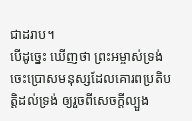ជាដរាប។
បើដូច្នេះ ឃើញថា ព្រះអម្ចាស់ទ្រង់ចេះប្រោសមនុស្សដែលគោរពប្រតិបត្តិដល់ទ្រង់ ឲ្យរួចពីសេចក្ដីល្បួង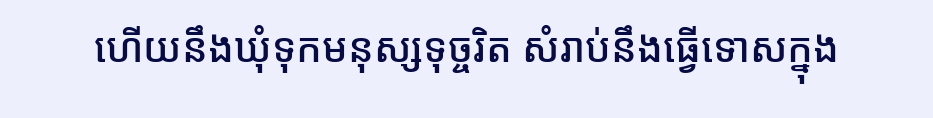ហើយនឹងឃុំទុកមនុស្សទុច្ចរិត សំរាប់នឹងធ្វើទោសក្នុង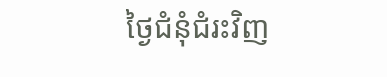ថ្ងៃជំនុំជំរះវិញ